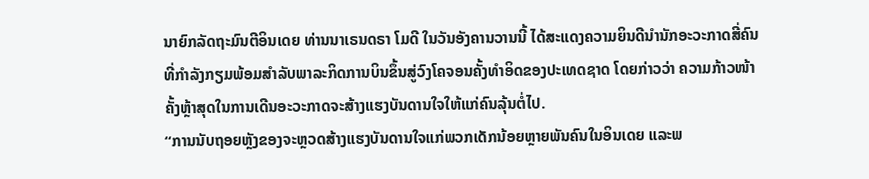ນາຍົກລັດຖະມົນຕີອິນເດຍ ທ່ານນາເຣນດຣາ ໂມດີ ໃນວັນອັງຄານວານນີ້ ໄດ້ສະແດງຄວາມຍິນດີນຳນັກອະວະກາດສີ່ຄົນ ທີ່ກຳລັງກຽມພ້ອມສຳລັບພາລະກິດການບິນຂຶ້ນສູ່ວົງໂຄຈອນຄັ້ງທຳອິດຂອງປະເທດຊາດ ໂດຍກ່າວວ່າ ຄວາມກ້າວໜ້າຄັ້ງຫຼ້າສຸດໃນການເດີນອະວະກາດຈະສ້າງແຮງບັນດານໃຈໃຫ້ແກ່ຄົນລຸ້ນຕໍ່ໄປ.
“ການນັບຖອຍຫຼັງຂອງຈະຫຼວດສ້າງແຮງບັນດານໃຈແກ່ພວກເດັກນ້ອຍຫຼາຍພັນຄົນໃນອິນເດຍ ແລະພ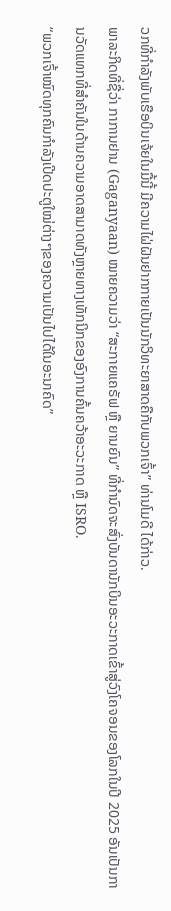ວກທີ່ກຳລັງພັບເຮືອບິນເຈ້ຍໃນມື້ນີ້ ມີຄວາມໄຝ່ຝັນຢາກກາຍເປັນນັກວິທະຍາສາດຄືກັບພວກເຈົ້າ” ທ່ານໂມດີ ໄດ້ກ່າວ.
ພາລະກິດທີ່ຊື່ວ່າ ກາການຢານ (Gaganyaan) ໝາຍຄວາມວ່າ “ສະກາຍແຄຣັຟ ຫຼື ຍານຍົນ” ທີ່ກຳນົດຈະສົ່ງບັນດານັກບິນອະວະກາດເຂົ້າສູ່ວົງໂຄຈອນຂອງໂລກໃນປີ 2025 ອັນເປັນການວັດແທກທີ່ສຳຄັນໃນດ້ານຄວາມອາດສາມາດທັງຫຼາຍທາງເທັກນິກຂອງອົງການຄົ້ນຄວ້າອະວະກາດ ຫຼື ISRO.
“ພວກເຈົ້າໝົດທຸກຄົນກຳລັງເປີດປະຕູໃໝ່ຕ່າງໆຂອງຄວາມເປັນໄປໄດ້ໃນອະນາຄົດ”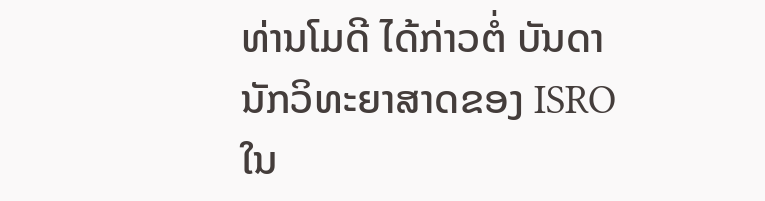ທ່ານໂມດີ ໄດ້ກ່າວຕໍ່ ບັນດານັກວິທະຍາສາດຂອງ ISRO ໃນ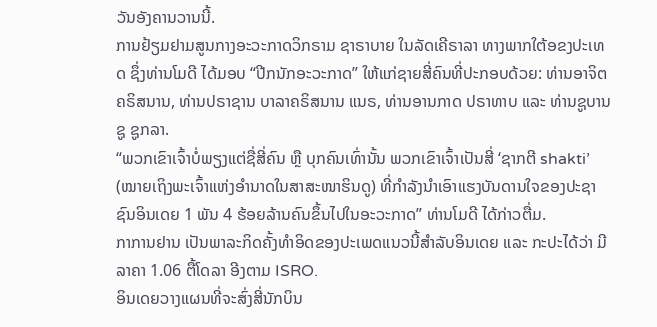ວັນອັງຄານວານນີ້.
ການຢ້ຽມຢາມສູນກາງອະວະກາດວິກຣາມ ຊາຣາບາຍ ໃນລັດເຄີຣາລາ ທາງພາກໃຕ້ອຂງປະເທດ ຊຶ່ງທ່ານໂມດີ ໄດ້ມອບ “ປີກນັກອະວະກາດ” ໃຫ້ແກ່ຊາຍສີ່ຄົນທີ່ປະກອບດ້ວຍ: ທ່ານອາຈິຕ ຄຣິສນານ, ທ່ານປຣາຊານ ບາລາຄຣິສນານ ແນຣ, ທ່ານອານກາດ ປຣາທາບ ແລະ ທ່ານຊູບານຊູ ຊູກລາ.
“ພວກເຂົາເຈົ້າບໍ່ພຽງແຕ່ຊື່ສີ່ຄົນ ຫຼື ບຸກຄົນເທົ່ານັ້ນ ພວກເຂົາເຈົ້າເປັນສີ່ ‘ຊາກຕີ shakti’ (ໝາຍເຖິງພະເຈົ້າແຫ່ງອຳນາດໃນສາສະໜາຮິນດູ) ທີ່ກຳລັງນຳເອົາແຮງບັນດານໃຈຂອງປະຊາຊົນອິນເດຍ 1 ພັນ 4 ຮ້ອຍລ້ານຄົນຂຶ້ນໄປໃນອະວະກາດ” ທ່ານໂມດີ ໄດ້ກ່າວຕື່ມ.
ກາການຢານ ເປັນພາລະກິດຄັ້ງທຳອິດຂອງປະເພດແນວນີ້ສຳລັບອິນເດຍ ແລະ ກະປະໄດ້ວ່າ ມີລາຄາ 1.06 ຕື້ໂດລາ ອີງຕາມ ISRO.
ອິນເດຍວາງແຜນທີ່ຈະສົ່ງສີ່ນັກບິນ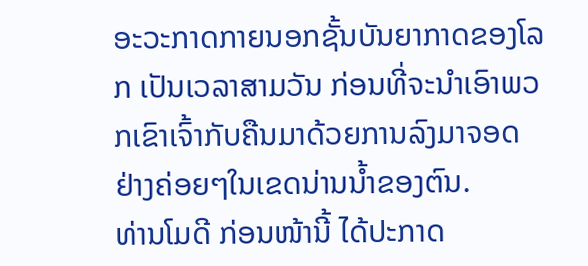ອະວະກາດກາຍນອກຊັ້ນບັນຍາກາດຂອງໂລກ ເປັນເວລາສາມວັນ ກ່ອນທີ່ຈະນຳເອົາພວກເຂົາເຈົ້າກັບຄືນມາດ້ວຍການລົງມາຈອດຢ່າງຄ່ອຍໆໃນເຂດນ່ານນ້ຳຂອງຕົນ.
ທ່ານໂມດີ ກ່ອນໜ້ານີ້ ໄດ້ປະກາດ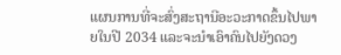ແຜນການທີ່ຈະສົ່ງສະຖານີອະວະກາດຂຶ້ນໄປພາຍໃນປີ 2034 ແລະຈະນຳເອົາຄົນໄປຍັງດວງ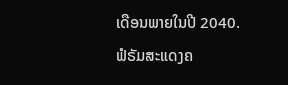ເດືອນພາຍໃນປີ 2040.
ຟໍຣັມສະແດງຄ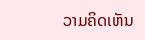ວາມຄິດເຫັນ